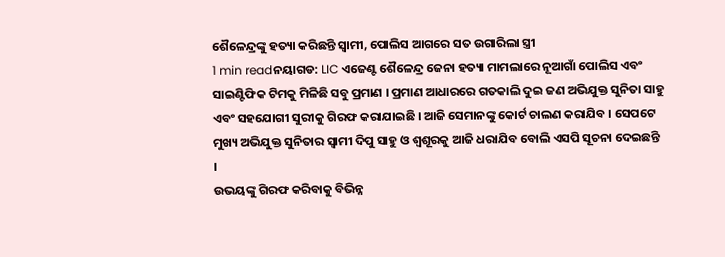ଶୈଳେନ୍ଦ୍ରଙ୍କୁ ହତ୍ୟା କରିଛନ୍ତି ସ୍ବାମୀ, ପୋଲିସ ଆଗରେ ସତ ଉଗାରିଲା ସ୍ତ୍ରୀ
1 min readନୟାଗଡ: LIC ଏଜେଣ୍ଟ ଶୈଳେନ୍ଦ୍ର ଜେନା ହତ୍ୟା ମାମଲାରେ ନୂଆଗାଁ ପୋଲିସ ଏବଂ ସାଇଣ୍ଟିଫିକ ଟିମକୁ ମିଳିଛି ସବୁ ପ୍ରମାଣ । ପ୍ରମାଣ ଆଧାରରେ ଗତକାଲି ଦୁଇ ଜଣ ଅଭିଯୁକ୍ତ ସୁନିତା ସାହୁ ଏବଂ ସହଯୋଗୀ ସୁରୀକୁ ଗିରଫ କରାଯାଇଛି । ଆଜି ସେମାନଙ୍କୁ କୋର୍ଟ ଚାଲଣ କରାଯିବ । ସେପଟେ ମୁଖ୍ୟ ଅଭିଯୁକ୍ତ ସୁନିତାର ସ୍ବାମୀ ଦିପୁ ସାହୁ ଓ ଶ୍ବଶୂରକୁ ଆଜି ଧରାଯିବ ବୋଲି ଏସପି ସୂଚନା ଦେଇଛନ୍ତି ।
ଉଭୟଙ୍କୁ ଗିରଫ କରିବାକୁ ବିଭିନ୍ନ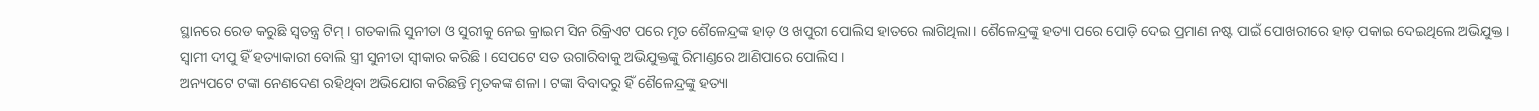ସ୍ଥାନରେ ରେଡ କରୁଛି ସ୍ବତନ୍ତ୍ର ଟିମ୍ । ଗତକାଲି ସୁନୀତା ଓ ସୁରୀକୁ ନେଇ କ୍ରାଇମ ସିନ ରିକ୍ରିଏଟ ପରେ ମୃତ ଶୈଳେନ୍ଦ୍ରଙ୍କ ହାଡ଼ ଓ ଖପୁରୀ ପୋଲିସ ହାତରେ ଲାଗିଥିଲା। ଶୈଳେନ୍ଦ୍ରଙ୍କୁ ହତ୍ୟା ପରେ ପୋଡ଼ି ଦେଇ ପ୍ରମାଣ ନଷ୍ଟ ପାଇଁ ପୋଖରୀରେ ହାଡ଼ ପକାଇ ଦେଇଥିଲେ ଅଭିଯୁକ୍ତ । ସ୍ବାମୀ ଦୀପୁ ହିଁ ହତ୍ୟାକାରୀ ବୋଲି ସ୍ତ୍ରୀ ସୁନୀତା ସ୍ବୀକାର କରିଛି । ସେପଟେ ସତ ଉଗାରିବାକୁ ଅଭିଯୁକ୍ତଙ୍କୁ ରିମାଣ୍ଡରେ ଆଣିପାରେ ପୋଲିସ ।
ଅନ୍ୟପଟେ ଟଙ୍କା ନେଣଦେଣ ରହିଥିବା ଅଭିଯୋଗ କରିଛନ୍ତି ମୃତକଙ୍କ ଶଳା । ଟଙ୍କା ବିବାଦରୁ ହିଁ ଶୈଳେନ୍ଦ୍ରଙ୍କୁ ହତ୍ୟା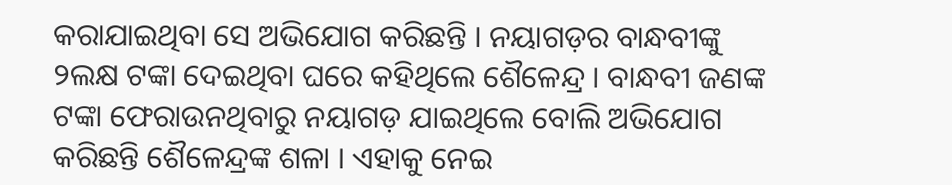କରାଯାଇଥିବା ସେ ଅଭିଯୋଗ କରିଛନ୍ତି । ନୟାଗଡ଼ର ବାନ୍ଧବୀଙ୍କୁ ୨ଲକ୍ଷ ଟଙ୍କା ଦେଇଥିବା ଘରେ କହିଥିଲେ ଶୈଳେନ୍ଦ୍ର । ବାନ୍ଧବୀ ଜଣଙ୍କ ଟଙ୍କା ଫେରାଉନଥିବାରୁ ନୟାଗଡ଼ ଯାଇଥିଲେ ବୋଲି ଅଭିଯୋଗ କରିଛନ୍ତି ଶୈଳେନ୍ଦ୍ରଙ୍କ ଶଳା । ଏହାକୁ ନେଇ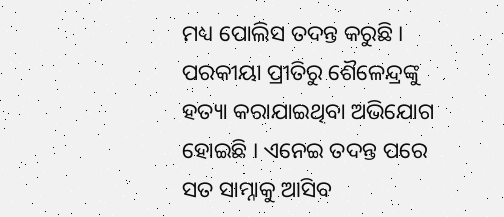ମଧ୍ୟ ପୋଲିସ ତଦନ୍ତ କରୁଛି । ପରକୀୟା ପ୍ରୀତିରୁ ଶୈଳେନ୍ଦ୍ରଙ୍କୁ ହତ୍ୟା କରାଯାଇଥିବା ଅଭିଯୋଗ ହୋଇଛି । ଏନେଇ ତଦନ୍ତ ପରେ ସତ ସାମ୍ନାକୁ ଆସିବ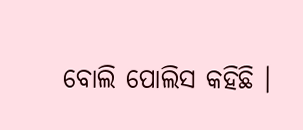ବୋଲି ପୋଲିସ କହିଛି ।